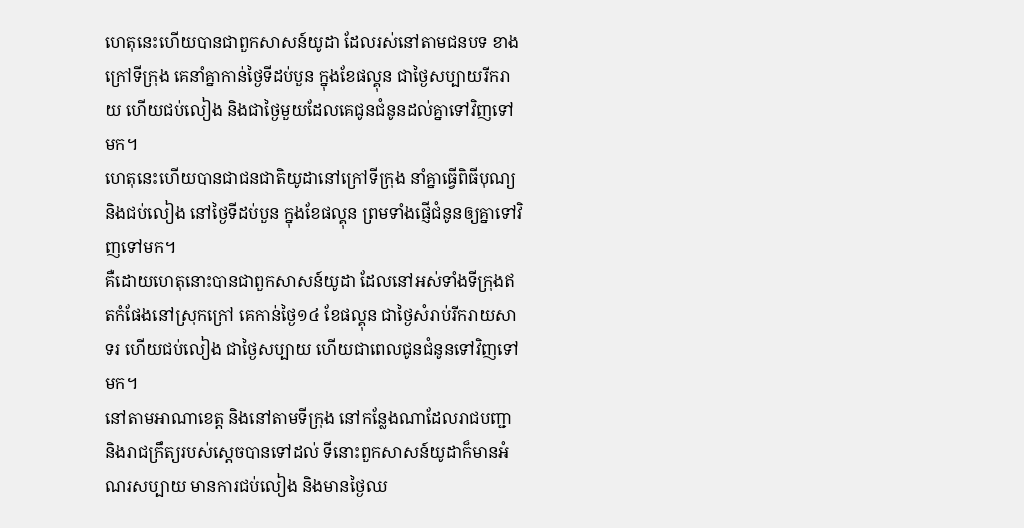ហេតុនេះហើយបានជាពួកសាសន៍យូដា ដែលរស់នៅតាមជនបទ ខាងក្រៅទីក្រុង គេនាំគ្នាកាន់ថ្ងៃទីដប់បួន ក្នុងខែផល្គុន ជាថ្ងៃសប្បាយរីករាយ ហើយជប់លៀង និងជាថ្ងៃមួយដែលគេជូនជំនូនដល់គ្នាទៅវិញទៅមក។
ហេតុនេះហើយបានជាជនជាតិយូដានៅក្រៅទីក្រុង នាំគ្នាធ្វើពិធីបុណ្យ និងជប់លៀង នៅថ្ងៃទីដប់បួន ក្នុងខែផល្គុន ព្រមទាំងផ្ញើជំនូនឲ្យគ្នាទៅវិញទៅមក។
គឺដោយហេតុនោះបានជាពួកសាសន៍យូដា ដែលនៅអស់ទាំងទីក្រុងឥតកំផែងនៅស្រុកក្រៅ គេកាន់ថ្ងៃ១៤ ខែផល្គុន ជាថ្ងៃសំរាប់រីករាយសាទរ ហើយជប់លៀង ជាថ្ងៃសប្បាយ ហើយជាពេលជូនជំនូនទៅវិញទៅមក។
នៅតាមអាណាខេត្ត និងនៅតាមទីក្រុង នៅកន្លែងណាដែលរាជបញ្ជា និងរាជក្រឹត្យរបស់ស្តេចបានទៅដល់ ទីនោះពួកសាសន៍យូដាក៏មានអំណរសប្បាយ មានការជប់លៀង និងមានថ្ងៃឈ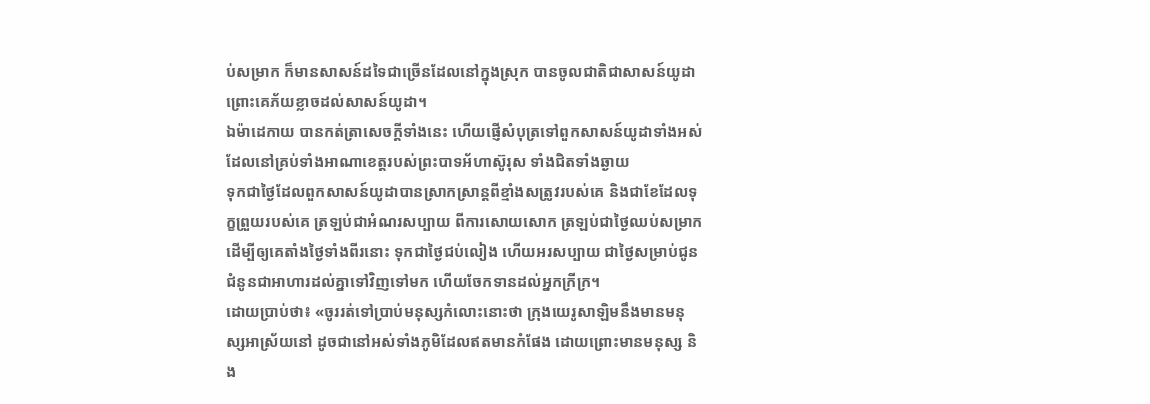ប់សម្រាក ក៏មានសាសន៍ដទៃជាច្រើនដែលនៅក្នុងស្រុក បានចូលជាតិជាសាសន៍យូដា ព្រោះគេភ័យខ្លាចដល់សាសន៍យូដា។
ឯម៉ាដេកាយ បានកត់ត្រាសេចក្ដីទាំងនេះ ហើយផ្ញើសំបុត្រទៅពួកសាសន៍យូដាទាំងអស់ ដែលនៅគ្រប់ទាំងអាណាខេត្តរបស់ព្រះបាទអ័ហាស៊ូរុស ទាំងជិតទាំងឆ្ងាយ
ទុកជាថ្ងៃដែលពួកសាសន៍យូដាបានស្រាកស្រាន្តពីខ្មាំងសត្រូវរបស់គេ និងជាខែដែលទុក្ខព្រួយរបស់គេ ត្រឡប់ជាអំណរសប្បាយ ពីការសោយសោក ត្រឡប់ជាថ្ងៃឈប់សម្រាក ដើម្បីឲ្យគេតាំងថ្ងៃទាំងពីរនោះ ទុកជាថ្ងៃជប់លៀង ហើយអរសប្បាយ ជាថ្ងៃសម្រាប់ជូនជំនូនជាអាហារដល់គ្នាទៅវិញទៅមក ហើយចែកទានដល់អ្នកក្រីក្រ។
ដោយប្រាប់ថា៖ «ចូររត់ទៅប្រាប់មនុស្សកំលោះនោះថា ក្រុងយេរូសាឡិមនឹងមានមនុស្សអាស្រ័យនៅ ដូចជានៅអស់ទាំងភូមិដែលឥតមានកំផែង ដោយព្រោះមានមនុស្ស និង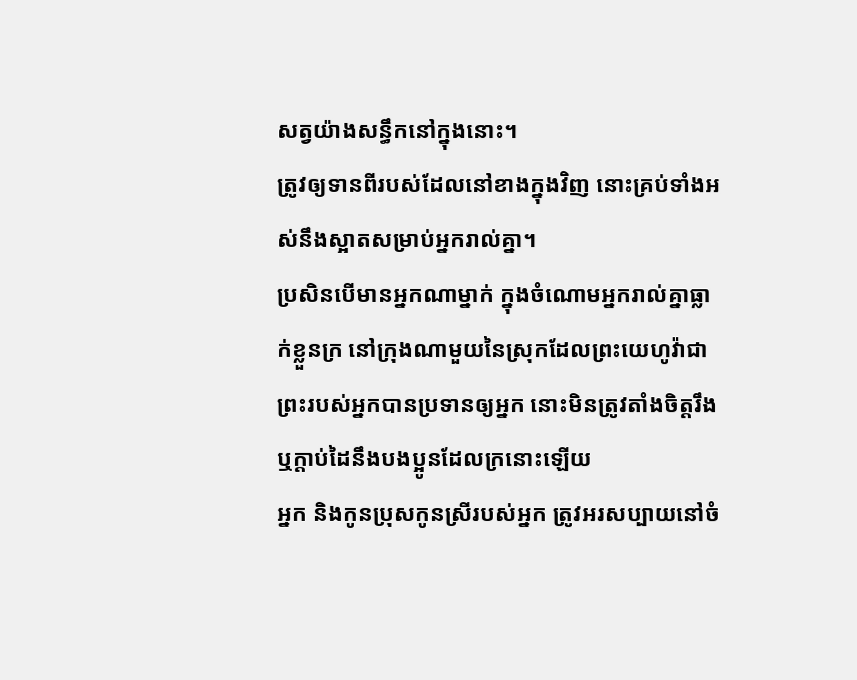សត្វយ៉ាងសន្ធឹកនៅក្នុងនោះ។
ត្រូវឲ្យទានពីរបស់ដែលនៅខាងក្នុងវិញ នោះគ្រប់ទាំងអស់នឹងស្អាតសម្រាប់អ្នករាល់គ្នា។
ប្រសិនបើមានអ្នកណាម្នាក់ ក្នុងចំណោមអ្នករាល់គ្នាធ្លាក់ខ្លួនក្រ នៅក្រុងណាមួយនៃស្រុកដែលព្រះយេហូវ៉ាជាព្រះរបស់អ្នកបានប្រទានឲ្យអ្នក នោះមិនត្រូវតាំងចិត្តរឹង ឬក្តាប់ដៃនឹងបងប្អូនដែលក្រនោះឡើយ
អ្នក និងកូនប្រុសកូនស្រីរបស់អ្នក ត្រូវអរសប្បាយនៅចំ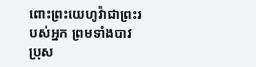ពោះព្រះយេហូវ៉ាជាព្រះរបស់អ្នក ព្រមទាំងបាវប្រុស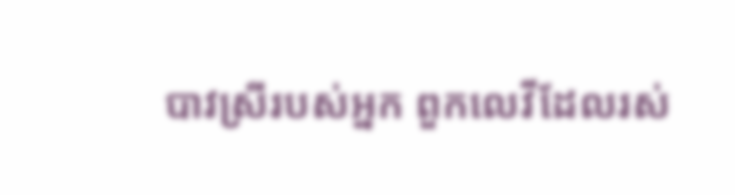បាវស្រីរបស់អ្នក ពួកលេវីដែលរស់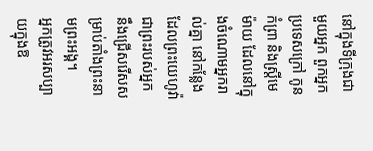នៅក្នុងទីក្រុងជាមួយអ្នក ពួកអ្នកប្រទេសក្រៅ កូនកំព្រា និងស្រ្ដីមេម៉ាយ ដែលនៅក្នុងចំណោមអ្នករាល់គ្នា នៅកន្លែងដែលព្រះយេហូវ៉ាជាព្រះរបស់អ្នក នឹងជ្រើសរើសសម្រាប់តាំងព្រះនាមព្រះអង្គ។
អ្នកត្រូវអរសប្បាយក្នុងឱ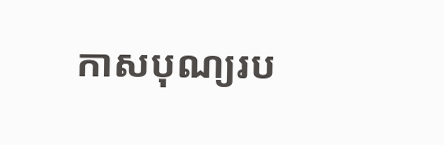កាសបុណ្យរប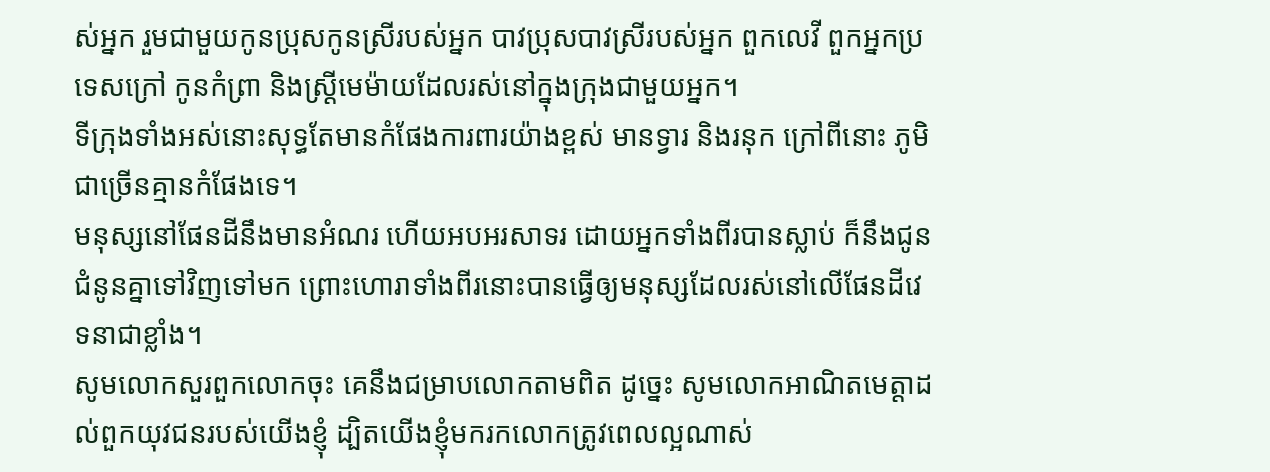ស់អ្នក រួមជាមួយកូនប្រុសកូនស្រីរបស់អ្នក បាវប្រុសបាវស្រីរបស់អ្នក ពួកលេវី ពួកអ្នកប្រទេសក្រៅ កូនកំព្រា និងស្រ្ដីមេម៉ាយដែលរស់នៅក្នុងក្រុងជាមួយអ្នក។
ទីក្រុងទាំងអស់នោះសុទ្ធតែមានកំផែងការពារយ៉ាងខ្ពស់ មានទ្វារ និងរនុក ក្រៅពីនោះ ភូមិជាច្រើនគ្មានកំផែងទេ។
មនុស្សនៅផែនដីនឹងមានអំណរ ហើយអបអរសាទរ ដោយអ្នកទាំងពីរបានស្លាប់ ក៏នឹងជូនជំនូនគ្នាទៅវិញទៅមក ព្រោះហោរាទាំងពីរនោះបានធ្វើឲ្យមនុស្សដែលរស់នៅលើផែនដីវេទនាជាខ្លាំង។
សូមលោកសួរពួកលោកចុះ គេនឹងជម្រាបលោកតាមពិត ដូច្នេះ សូមលោកអាណិតមេត្តាដល់ពួកយុវជនរបស់យើងខ្ញុំ ដ្បិតយើងខ្ញុំមករកលោកត្រូវពេលល្អណាស់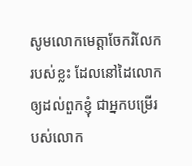សូមលោកមេត្តាចែករំលែករបស់ខ្លះ ដែលនៅដៃលោក ឲ្យដល់ពួកខ្ញុំ ជាអ្នកបម្រើរបស់លោក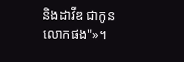និងដាវីឌ ជាកូនលោកផង"»។